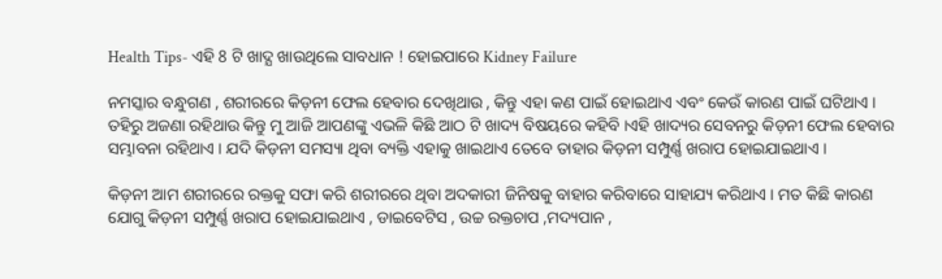Health Tips- ଏହି 8 ଟି ଖାଦ୍ଯ ଖାଉଥିଲେ ସାବଧାନ ! ହୋଇପାରେ Kidney Failure

ନମସ୍କାର ବନ୍ଧୁଗଣ , ଶରୀରରେ କିଡ଼ନୀ ଫେଲ ହେବାର ଦେଖିଥାଉ , କିନ୍ତୁ ଏହା କଣ ପାଇଁ ହୋଇଥାଏ ଏବଂ କେଉଁ କାରଣ ପାଇଁ ଘଟିଥାଏ । ତହିରୁ ଅଜଣା ରହିଥାଉ କିନ୍ତୁ ମୁ ଆଜି ଆପଣଙ୍କୁ ଏଭଳି କିଛି ଆଠ ଟି ଖାଦ୍ୟ ବିଷୟରେ କହିବି ।ଏହି ଖାଦ୍ୟର ସେବନରୁ କିଡ଼ନୀ ଫେଲ ହେବାର ସମ୍ଭାବନା ରହିଥାଏ । ଯଦି କିଡ଼ନୀ ସମସ୍ୟା ଥିବା ବ୍ୟକ୍ତି ଏହାକୁ ଖାଇଥାଏ ତେବେ ତାହାର କିଡ଼ନୀ ସମ୍ପୁର୍ଣ୍ଣ ଖରାପ ହୋଇଯାଇଥାଏ ।

କିଡ଼ନୀ ଆମ ଶରୀରରେ ରକ୍ତକୁ ସଫା କରି ଶରୀରରେ ଥିବା ଅଦକାରୀ ଜିନିଷକୁ ବାହାର କରିବାରେ ସାହାଯ୍ୟ କରିଥାଏ । ମତ କିଛି କାରଣ ଯୋଗୁ କିଡ଼ନୀ ସମ୍ପୁର୍ଣ୍ଣ ଖରାପ ହୋଇଯାଇଥାଏ , ଡାଇବେଟିସ , ଉଚ୍ଚ ରକ୍ତଚାପ ,ମଦ୍ୟପାନ ,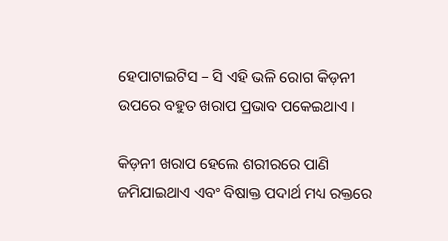ହେପାଟାଇଟିସ – ସି ଏହି ଭଳି ରୋଗ କିଡ଼ନୀ ଉପରେ ବହୁତ ଖରାପ ପ୍ରଭାବ ପକେଇଥାଏ ।

କିଡ଼ନୀ ଖରାପ ହେଲେ ଶରୀରରେ ପାଣି ଜମିଯାଇଥାଏ ଏବଂ ବିଷାକ୍ତ ପଦାର୍ଥ ମଧ୍ୟ ରକ୍ତରେ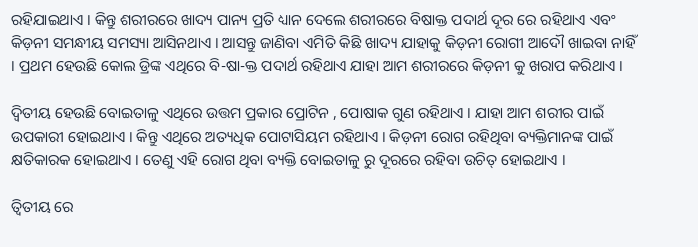ରହିଯାଇଥାଏ । କିନ୍ତୁ ଶରୀରରେ ଖାଦ୍ୟ ପାନ୍ୟ ପ୍ରତି ଧ୍ୟାନ ଦେଲେ ଶରୀରରେ ବିଷାକ୍ତ ପଦାର୍ଥ ଦୂର ରେ ରହିଥାଏ ଏବଂ କିଡ଼ନୀ ସମନ୍ଧୀୟ ସମସ୍ୟା ଆସିନଥାଏ । ଆସନ୍ତୁ ଜାଣିବା ଏମିତି କିଛି ଖାଦ୍ୟ ଯାହାକୁ କିଡ଼ନୀ ରୋଗୀ ଆଦୌ ଖାଇବା ନାହିଁ । ପ୍ରଥମ ହେଉଛି କୋଲ ଡ୍ରିଙ୍କ ଏଥିରେ ବି-ଷା-କ୍ତ ପଦାର୍ଥ ରହିଥାଏ ଯାହା ଆମ ଶରୀରରେ କିଡ଼ନୀ କୁ ଖରାପ କରିଥାଏ ।

ଦ୍ଵିତୀୟ ହେଉଛି ବୋଇତାଳୁ ଏଥିରେ ଉତ୍ତମ ପ୍ରକାର ପ୍ରୋଟିନ , ପୋଷାକ ଗୁଣ ରହିଥାଏ । ଯାହା ଆମ ଶରୀର ପାଇଁ ଉପକାରୀ ହୋଇଥାଏ । କିନ୍ତୁ ଏଥିରେ ଅତ୍ୟଧିକ ପୋଟାସିୟମ ରହିଥାଏ । କିଡ଼ନୀ ରୋଗ ରହିଥିବା ବ୍ୟକ୍ତିମାନଙ୍କ ପାଇଁ କ୍ଷତିକାରକ ହୋଇଥାଏ । ତେଣୁ ଏହି ରୋଗ ଥିବା ବ୍ୟକ୍ତି ବୋଇତାଳୁ ରୁ ଦୂରରେ ରହିବା ଉଚିତ୍ ହୋଇଥାଏ ।

ତ୍ଵିତୀୟ ରେ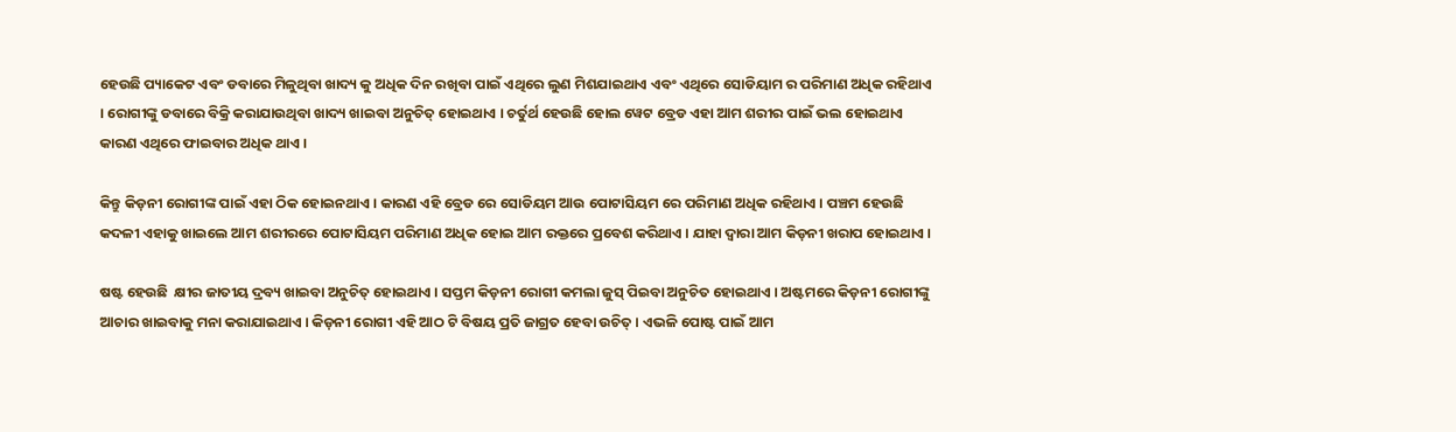ହେଉଛି ପ୍ୟାକେଟ ଏବଂ ଡବାରେ ମିଳୁଥିବା ଖାଦ୍ୟ କୁ ଅଧିକ ଦିନ ରଖିବା ପାଇଁ ଏଥିରେ ଲୁଣ ମିଶଯାଇଥାଏ ଏବଂ ଏଥିରେ ସୋଡିୟାମ ର ପରିମାଣ ଅଧିକ ରହିଥାଏ । ରୋଗୀଙ୍କୁ ଡବାରେ ବିକ୍ରି କରାଯାଉଥିବା ଖାଦ୍ୟ ଖାଇବା ଅନୁଚିତ୍ ହୋଇଥାଏ । ଚର୍ତୁର୍ଥ ହେଉଛି ହୋଲ ୱେଟ ବ୍ରେଡ ଏହା ଆମ ଶରୀର ପାଇଁ ଭଲ ହୋଇଥାଏ କାରଣ ଏଥିରେ ଫାଇବାର ଅଧିକ ଥାଏ ।

କିନ୍ତୁ କିଡ଼ନୀ ରୋଗୀଙ୍କ ପାଇଁ ଏହା ଠିକ ହୋଇନଥାଏ । କାରଣ ଏହି ବ୍ରେଡ ରେ ସୋଡିୟମ ଆଉ ପୋଟାସିୟମ ରେ ପରିମାଣ ଅଧିକ ରହିଥାଏ । ପଞ୍ଚମ ହେଉଛି କଦଳୀ ଏହାକୁ ଖାଇଲେ ଆମ ଶରୀରରେ ପୋଟାସିୟମ ପରିମାଣ ଅଧିକ ହୋଇ ଆମ ରକ୍ତରେ ପ୍ରବେଶ କରିଥାଏ । ଯାହା ଦ୍ଵାରା ଆମ କିଡ଼ନୀ ଖରାପ ହୋଇଥାଏ ।

ଷଷ୍ଟ ହେଉଛି  କ୍ଷୀର ଜାତୀୟ ଦ୍ରବ୍ୟ ଖାଇବା ଅନୁଚିତ୍ ହୋଇଥାଏ । ସପ୍ତମ କିଡ଼ନୀ ରୋଗୀ କମଲା ଜୁସ୍ ପିଇବା ଅନୁଚିତ ହୋଇଥାଏ । ଅଷ୍ଟମରେ କିଡ଼ନୀ ରୋଗୀଙ୍କୁ ଆଚାର ଖାଇବାକୁ ମନା କରାଯାଇଥାଏ । କିଡ଼ନୀ ରୋଗୀ ଏହି ଆଠ ଟି ବିଷୟ ପ୍ରତି ଜାଗ୍ରତ ହେବା ଉଚିତ୍ । ଏଭଳି ପୋଷ୍ଟ ପାଇଁ ଆମ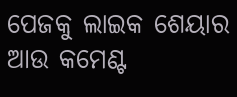ପେଜକୁ ଲାଇକ ଶେୟାର ଆଉ କମେଣ୍ଟ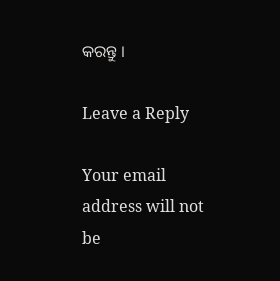କରନ୍ତୁ ।

Leave a Reply

Your email address will not be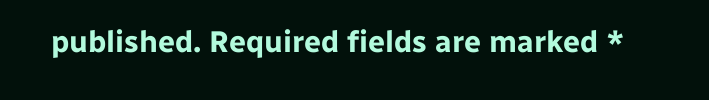published. Required fields are marked *